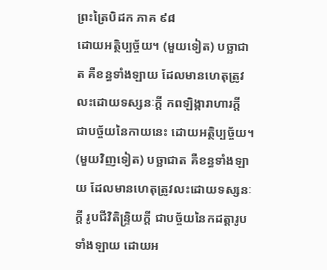ព្រះត្រៃបិដក ភាគ ៩៨
ដោយអត្ថិប្បច្ច័យ។ (មួយទៀត) បច្ឆាជាត គឺខន្ធទាំងឡាយ ដែលមានហេតុត្រូវលះដោយទស្សនៈក្តី កពឡិង្ការាហារក្តី ជាបច្ច័យនៃកាយនេះ ដោយអត្ថិប្បច្ច័យ។ (មួយវិញទៀត) បច្ឆាជាត គឺខន្ធទាំងឡាយ ដែលមានហេតុត្រូវលះដោយទស្សនៈក្តី រូបជីវិតិន្ទ្រិយក្តី ជាបច្ច័យនៃកដត្តារូបទាំងឡាយ ដោយអ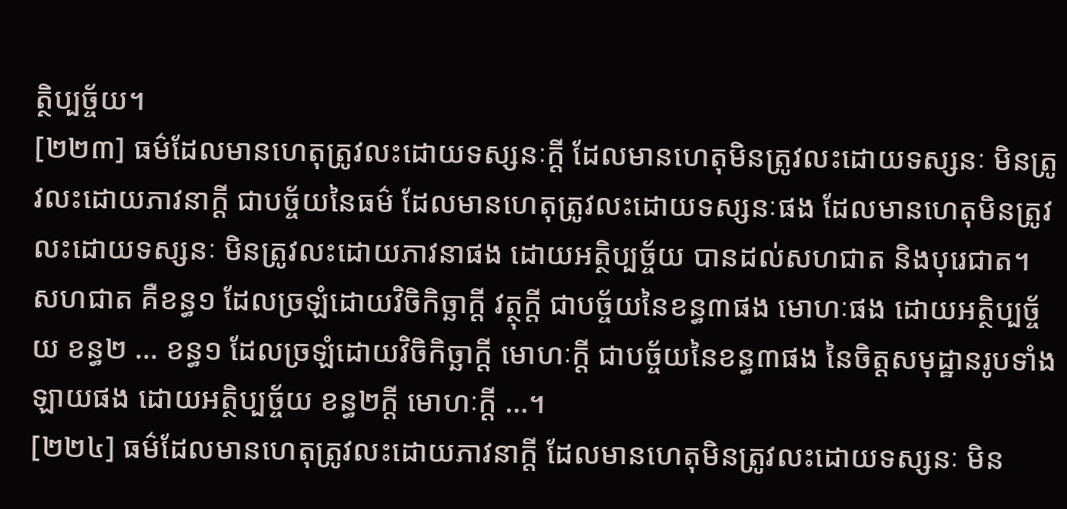ត្ថិប្បច្ច័យ។
[២២៣] ធម៌ដែលមានហេតុត្រូវលះដោយទស្សនៈក្តី ដែលមានហេតុមិនត្រូវលះដោយទស្សនៈ មិនត្រូវលះដោយភាវនាក្តី ជាបច្ច័យនៃធម៌ ដែលមានហេតុត្រូវលះដោយទស្សនៈផង ដែលមានហេតុមិនត្រូវលះដោយទស្សនៈ មិនត្រូវលះដោយភាវនាផង ដោយអត្ថិប្បច្ច័យ បានដល់សហជាត និងបុរេជាត។ សហជាត គឺខន្ធ១ ដែលច្រឡំដោយវិចិកិច្ឆាក្តី វត្ថុក្តី ជាបច្ច័យនៃខន្ធ៣ផង មោហៈផង ដោយអត្ថិប្បច្ច័យ ខន្ធ២ … ខន្ធ១ ដែលច្រឡំដោយវិចិកិច្ឆាក្តី មោហៈក្តី ជាបច្ច័យនៃខន្ធ៣ផង នៃចិត្តសមុដ្ឋានរូបទាំងឡាយផង ដោយអត្ថិប្បច្ច័យ ខន្ធ២ក្តី មោហៈក្តី …។
[២២៤] ធម៌ដែលមានហេតុត្រូវលះដោយភាវនាក្តី ដែលមានហេតុមិនត្រូវលះដោយទស្សនៈ មិន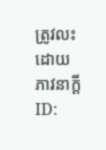ត្រូវលះដោយភាវនាក្តី
ID: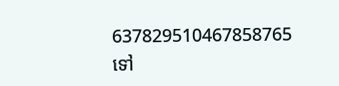637829510467858765
ទៅ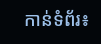កាន់ទំព័រ៖